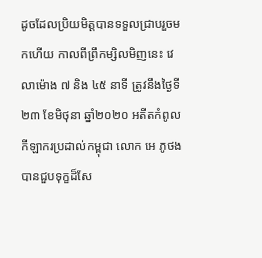ដូចដែលប្រិយមិត្ដបានទទួលជ្រាបរួចមកហើយ កាលពីព្រឹកម្សិលមិញនេះ វេលាម៉ោង ៧ និង ៤៥ នាទី ត្រូវនឹងថ្ងៃទី២៣ ខែមិថុនា ឆ្នាំ២០២០ អតីតកំពូលកីឡាករប្រដាល់កម្ពុជា លោក អេ ភូថង បានជួបទុក្ខដ៏សែ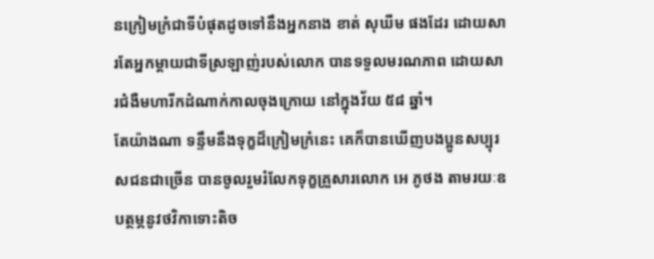នក្រៀមក្រំជាទីបំផុតដូចទៅនឹងអ្នកនាង ខាត់ សុឃីម ផងដែរ ដោយសារតែអ្នកម្ដាយជាទីស្រឡាញ់របស់លោក បានទទួលមរណភាព ដោយសារជំងឺមហារីកដំណាក់កាលចុងក្រោយ នៅក្នុងវ័យ ៥៨ ឆ្នាំ។
តែយ៉ាងណា ទន្ទឹមនឹងទុក្ខដ៏ក្រៀមក្រំនេះ គេក៏បានឃើញបងប្អូនសប្បុរសជនជាច្រើន បានចូលរួមរំលែកទុក្ខគ្រួសារលោក អេ ភូថង តាមរយៈឧបត្ថម្ភនូវថវិកាទោះតិច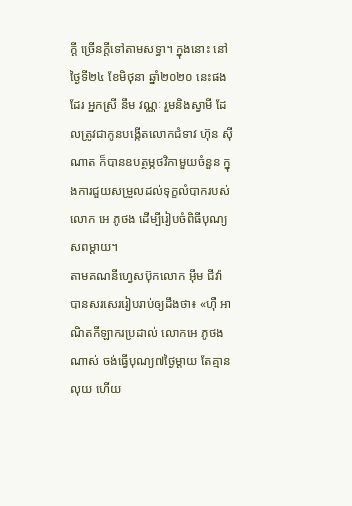ក្តី ច្រើនក្តីទៅតាមសទ្ធា។ ក្នុងនោះ នៅថ្ងៃទី២៤ ខែមិថុនា ឆ្នាំ២០២០ នេះផងដែរ អ្នកស្រី នឹម វណ្ណៈ រួមនិងស្វាមី ដែលត្រូវជាកូនបង្កើតលោកជំទាវ ហ៊ុន ស៊ីណាត ក៏បានឧបត្ថម្ភថវិកាមួយចំនួន ក្នុងការជួយសម្រួលដល់ទុក្ខលំបាករបស់លោក អេ ភូថង ដើម្បីរៀបចំពិធីបុណ្យសពម្តាយ។
តាមគណនីហ្វេសប៊ុកលោក អ៊ឹម ជីវ៉ា បានសរសេររៀបរាប់ឲ្យដឹងថា៖ «ហ៊ឺ អាណិតកីឡាករប្រដាល់ លោកអេ ភូថង ណាស់ ចង់ធ្វើបុណ្យ៧ថ្ងៃម្តាយ តែគ្មានលុយ ហើយ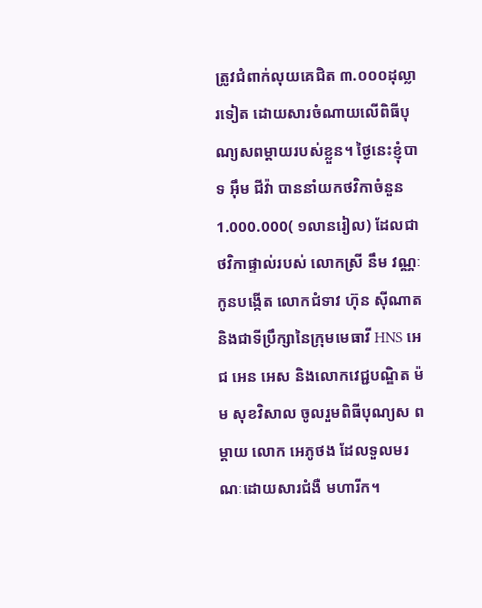ត្រូវជំពាក់លុយគេជិត ៣.០០០ដុល្លារទៀត ដោយសារចំណាយលើពិធីបុណ្យសពម្តាយរបស់ខ្លួន។ ថ្ងៃនេះខ្ញុំបាទ អ៊ឹម ជីវ៉ា បាននាំយកថវិកាចំនួន 1.000.000( ១លានរៀល) ដែលជាថវិកាផ្ទាល់របស់ លោកស្រី នឹម វណ្ណៈ កូនបង្កើត លោកជំទាវ ហ៊ុន ស៊ីណាត និងជាទីប្រឹក្សានៃក្រុមមេធាវី HNS អេជ អេន អេស និងលោកវេជ្ជបណ្ឌិត ម៉ម សុខវិសាល ចូលរួមពិធីបុណ្យស ព ម្តាយ លោក អេភូថង ដែលទួលមរណៈដោយសារជំងឺ មហារីក។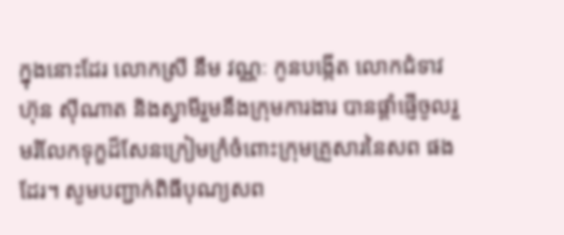ក្នុងនោះដែរ លោកស្រី នឹម វណ្ណៈ កូនបង្កើត លោកជំទាវ ហ៊ុន ស៊ីណាត និងស្វាមីរួមនឹងក្រុមការងារ បានផ្តាំផ្ញើចូលរួមរំលែកទុក្ខដ៏សែនក្រៀមក្រំចំពោះក្រុមគ្រួសារនៃសព ផងដែរ។ សូមបញ្ជាក់ពិធីបុណ្យសព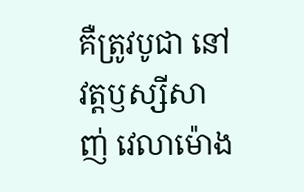គឺត្រូវបូជា នៅវត្តឫស្សីសាញ់ វេលាម៉ោង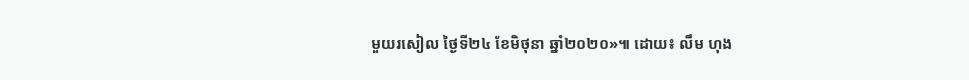មួយរសៀល ថ្ងៃទី២៤ ខែមិថុនា ឆ្នាំ២០២០»៕ ដោយ៖ លឹម ហុង